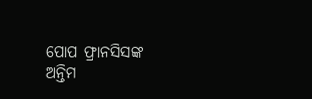ପୋପ ଫ୍ରାନସିସଙ୍କ ଅନ୍ତିମ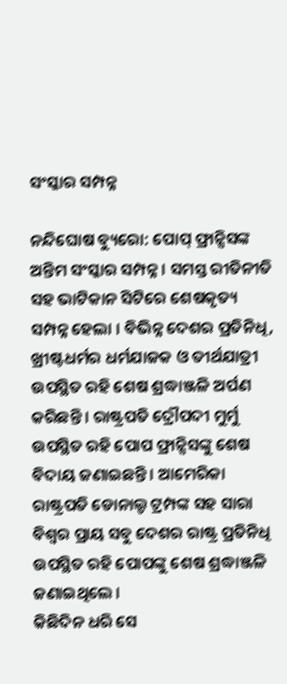ସଂସ୍କାର ସମ୍ପନ୍ନ

ନନ୍ଦିଘୋଷ ବ୍ୟୁରୋ: ପୋପ୍ ଫ୍ରାନ୍ସିସଙ୍କ ଅନ୍ତିମ ସଂସ୍କାର ସମ୍ପନ୍ନ । ସମସ୍ତ ରୀତିନୀତି ସହ ଭାଟିକାନ ସିଟିରେ ଶେଷକୃତ୍ୟ ସମ୍ପନ୍ନ ହେଲା । ବିଭିନ୍ନ ଦେଶର ପ୍ରତିନିଧି, ଖ୍ରୀଷ୍ଟଧର୍ମର ଧର୍ମଯାଜକ ଓ ତୀର୍ଥଯାତ୍ରୀ ଉପସ୍ଥିତ ରହି ଶେଷ ଶ୍ରଦ୍ଧାଞ୍ଜଳି ଅର୍ପଣ କରିଛନ୍ତି । ରାଷ୍ଟ୍ରପତି ଦ୍ରୌପଦୀ ମୁର୍ମୁ ଉପସ୍ଥିତ ରହି ପୋପ ଫ୍ରାନ୍ସିସଙ୍କୁ ଶେଷ ବିଦାୟ ଜଣାଇଛନ୍ତି । ଆମେରିକା ରାଷ୍ଟ୍ରପତି ଡୋନାଲ୍ଡ ଟ୍ରମ୍ପଙ୍କ ସହ ସାରା ବିଶ୍ଵର ପ୍ରାୟ ସବୁ ଦେଶର ରାଷ୍ଟ୍ର ପ୍ରତିନିଧି ଉପସ୍ଥିତ ରହି ପୋପଙ୍କୁ ଶେଷ ଶ୍ରଦ୍ଧାଞ୍ଜଳି ଜଣାଇଥିଲେ ।
କିଛିଦିନ ଧରି ସେ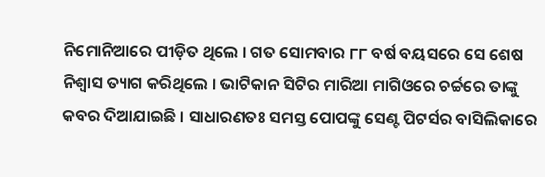ନିମୋନିଆରେ ପୀଡ଼ିତ ଥିଲେ । ଗତ ସୋମବାର ୮୮ ବର୍ଷ ବୟସରେ ସେ ଶେଷ ନିଶ୍ଵାସ ତ୍ୟାଗ କରିଥିଲେ । ଭାଟିକାନ ସିଟିର ମାରିଆ ମାଗିଓରେ ଚର୍ଚ୍ଚରେ ତାଙ୍କୁ କବର ଦିଆଯାଇଛି । ସାଧାରଣତଃ ସମସ୍ତ ପୋପଙ୍କୁ ସେଣ୍ଟ ପିଟର୍ସର ବାସିଲିକାରେ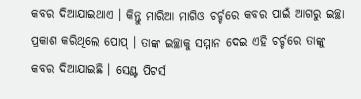କବର ଦିଆଯାଇଥାଏ । କିନ୍ତୁ ମାରିଆ ମାଗିଓ ଚର୍ଚ୍ଚରେ କବର ପାଇଁ ଆଗରୁ ଇଚ୍ଛା ପ୍ରକାଶ କରିଥିଲେ ପୋପ୍ । ତାଙ୍କ ଇଚ୍ଛାକୁ ସମ୍ମାନ ଦେଇ ଏହି ଚର୍ଚ୍ଚରେ ତାଙ୍କୁ କବର ଦିଆଯାଇଛି । ସେଣ୍ଟ ପିଟର୍ସ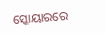ସ୍କୋୟାରରେ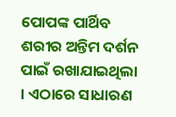ପୋପଙ୍କ ପାର୍ଥିବ ଶରୀର ଅନ୍ତିମ ଦର୍ଶନ ପାଇଁ ରଖାଯାଇଥିଲା । ଏଠାରେ ସାଧାରଣ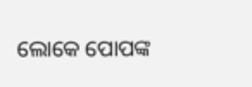ଲୋକେ ପୋପଙ୍କ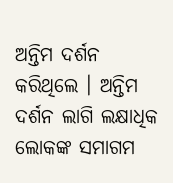ଅନ୍ତିମ ଦର୍ଶନ କରିଥିଲେ । ଅନ୍ତିମ ଦର୍ଶନ ଲାଗି ଲକ୍ଷାଧିକ ଲୋକଙ୍କ ସମାଗମ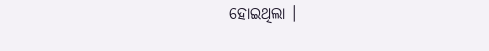ହୋଇଥିଲା ।